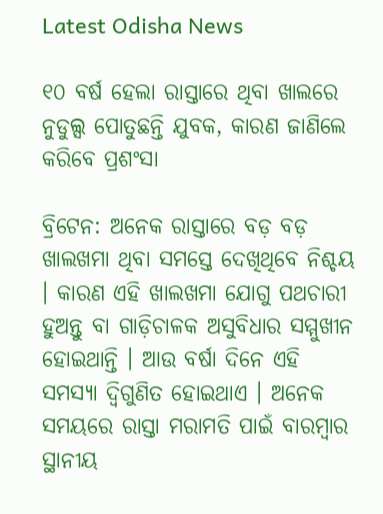Latest Odisha News

୧୦ ବର୍ଷ ହେଲା ରାସ୍ତାରେ ଥିବା ଖାଲରେ ନୁଡୁଲ୍ସ ପୋତୁଛନ୍ତି ଯୁବକ, କାରଣ ଜାଣିଲେ କରିବେ ପ୍ରଶଂସା

ବ୍ରିଟେନ: ଅନେକ ରାସ୍ତାରେ ବଡ଼ ବଡ଼ ଖାଲଖମା ଥିବା ସମସ୍ତେ ଦେଖିଥିବେ ନିଶ୍ଚୟ । କାରଣ ଏହି ଖାଲଖମା ଯୋଗୁ ପଥଚାରୀ ହୁଅନ୍ତୁ ବା ଗାଡ଼ିଚାଳକ ଅସୁବିଧାର ସମ୍ମୁଖୀନ ହୋଇଥାନ୍ତି । ଆଉ ବର୍ଷା ଦିନେ ଏହି ସମସ୍ୟା ଦ୍ୱିଗୁଣିତ ହୋଇଥାଏ । ଅନେକ ସମୟରେ ରାସ୍ତା ମରାମତି ପାଇଁ ବାରମ୍ବାର ସ୍ଥାନୀୟ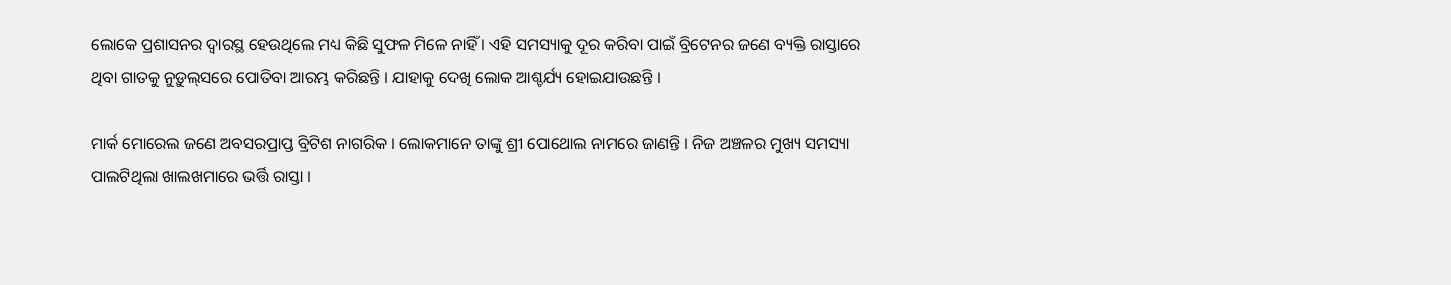ଲୋକେ ପ୍ରଶାସନର ଦ୍ୱାରସ୍ଥ ହେଉଥିଲେ ମଧ୍ୟ କିଛି ସୁଫଳ ମିଳେ ନାହିଁ । ଏହି ସମସ୍ୟାକୁ ଦୂର କରିବା ପାଇଁ ବ୍ରିଟେନର ଜଣେ ବ୍ୟକ୍ତି ରାସ୍ତାରେ ଥିବା ଗାତକୁ ନୁଡ଼ୁଲ୍‌ସରେ ପୋତିବା ଆରମ୍ଭ କରିଛନ୍ତି । ଯାହାକୁ ଦେଖି ଲୋକ ଆଶ୍ଚର୍ଯ୍ୟ ହୋଇଯାଉଛନ୍ତି ।

ମାର୍କ ମୋରେଲ ଜଣେ ଅବସରପ୍ରାପ୍ତ ବ୍ରିଟିଶ ନାଗରିକ । ଲୋକମାନେ ତାଙ୍କୁ ଶ୍ରୀ ପୋଥୋଲ ନାମରେ ଜାଣନ୍ତି । ନିଜ ଅଞ୍ଚଳର ମୁଖ୍ୟ ସମସ୍ୟା ପାଲଟିଥିଲା ଖାଲଖମାରେ ଭର୍ତ୍ତି ରାସ୍ତା ।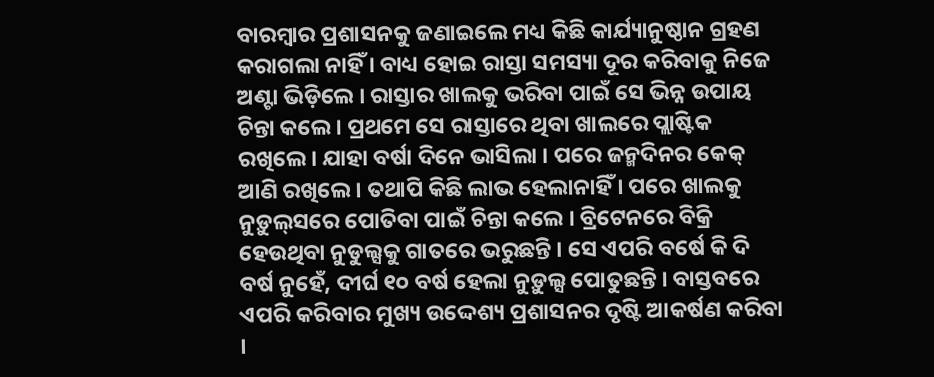ବାରମ୍ବାର ପ୍ରଶାସନକୁ ଜଣାଇଲେ ମଧ୍ୟ କିଛି କାର୍ଯ୍ୟାନୁଷ୍ଠାନ ଗ୍ରହଣ କରାଗଲା ନାହିଁ । ବାଧ୍ୟ ହୋଇ ରାସ୍ତା ସମସ୍ୟା ଦୂର କରିବାକୁ ନିଜେ ଅଣ୍ଟା ଭିଡ଼ିଲେ । ରାସ୍ତାର ଖାଲକୁ ଭରିବା ପାଇଁ ସେ ଭିନ୍ନ ଉପାୟ ଚିନ୍ତା କଲେ । ପ୍ରଥମେ ସେ ରାସ୍ତାରେ ଥିବା ଖାଲରେ ପ୍ଲାଷ୍ଟିକ ରଖିଲେ । ଯାହା ବର୍ଷା ଦିନେ ଭାସିଲା । ପରେ ଜନ୍ମଦିନର କେକ୍ ଆଣି ରଖିଲେ । ତଥାପି କିଛି ଲାଭ ହେଲାନାହିଁ । ପରେ ଖାଲକୁ ନୁଡ଼ୁଲ୍‌ସରେ ପୋତିବା ପାଇଁ ଚିନ୍ତା କଲେ । ବ୍ରିଟେନରେ ବିକ୍ରି ହେଉଥିବା ନୁଡୁଲ୍ସକୁ ଗାତରେ ଭରୁଛନ୍ତି । ସେ ଏପରି ବର୍ଷେ କି ଦି ବର୍ଷ ନୁହେଁ, ଦୀର୍ଘ ୧୦ ବର୍ଷ ହେଲା ନୁଡ଼ୁଲ୍ସ ପୋତୁଛନ୍ତି । ବାସ୍ତବରେ ଏପରି କରିବାର ମୁଖ୍ୟ ଉଦ୍ଦେଶ୍ୟ ପ୍ରଶାସନର ଦୃଷ୍ଟି ଆକର୍ଷଣ କରିବା ।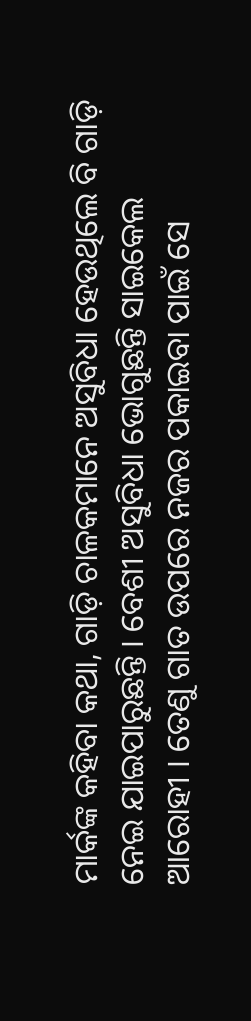ମାର୍କଙ୍କ କହିବା କଥା, ଗାଡ଼ି ଚାଳକମାନେ ଅସୁବିଧା ହେଉଥିଲେ ବି ଗାଡ଼ି ନେଇ ଯାଇପାରୁଛନ୍ତି । ବେଶୀ ଅସୁବିଧା ଭୋଗୁଛନ୍ତି ସାଇକେଲ ଆରୋହୀ । ତେଣୁ ଗାତ ଉପରେ ନଜର ପକାଇବା ପାଇଁ ସେ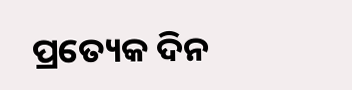ପ୍ରତ୍ୟେକ ଦିନ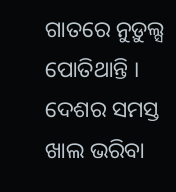ଗାତରେ ନୁଡ଼ୁଲ୍ସ ପୋତିଥାନ୍ତି । ଦେଶର ସମସ୍ତ ଖାଲ ଭରିବା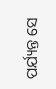ପର୍ଯ୍ୟନ୍ତ ସେ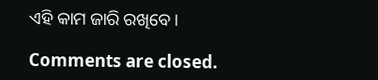ଏହି କାମ ଜାରି ରଖିବେ ।

Comments are closed.